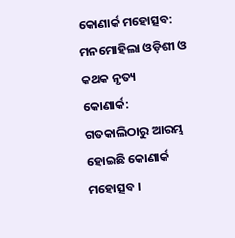କୋଣାର୍କ ମହୋତ୍ସବ: ମନମୋହିଲା ଓଡ଼ିଶୀ ଓ କଥକ ନୃତ୍ୟ
କୋଣାର୍କ: ଗତକାଲିଠାରୁ ଆରମ୍ଭ ହୋଇଛି କୋଣାର୍କ ମହୋତ୍ସବ ।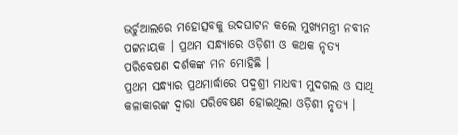ଭର୍ଚୁଆଲରେ ମହୋତ୍ସବକୁ ଉଦଘାଟନ କଲେ ମୁଖ୍ୟମନ୍ତ୍ରୀ ନବୀନ ପଟ୍ଟନାୟକ । ପ୍ରଥମ ସନ୍ଧ୍ୟାରେ ଓଡ଼ିଶୀ ଓ କଥକ ନୃତ୍ୟ ପରିବେଷଣ ଦର୍ଶକଙ୍କ ମନ ମୋହିଛି ।
ପ୍ରଥମ ସନ୍ଧ୍ୟାର ପ୍ରଥମାର୍ଦ୍ଧାରେ ପଦ୍ମଶ୍ରୀ ମାଧବୀ ମୁଦଗଲ ଓ ସାଥି କଳାକାରଙ୍କ ଦ୍ବାରା ପରିବେଷଣ ହୋଇଥିଲା ଓଡ଼ିଶୀ ନୃତ୍ୟ ।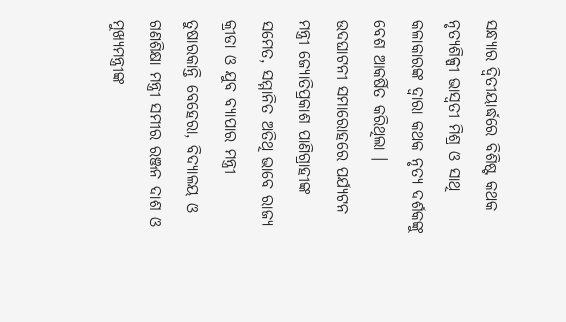ସନ୍ଧ୍ୟାର ଦ୍ବିତୀୟାର୍ଦ୍ଧରେ ବିଶିଷ୍ଟ କଥକ ନୃତ୍ୟଶିଳ୍ପୀ ଭାସ୍ବତୀ ମିଶ୍ର ଓ ସାଥି କଳାକାରଙ୍କ ଦ୍ବାରା କଥକ ନୃତ୍ୟ ଦର୍ଶକଙ୍କୁ ବେଶ ଆକର୍ଷିତ କରିଥିଲା ।
ଉଦଘାଟନୀ ସମାରୋହରେ ପର୍ଯ୍ୟଟନ ମନ୍ତ୍ରୀ ଜ୍ୟୋତିପ୍ରକାଶ ପାଣିଗ୍ରାହୀଙ୍କ ସମେତ, ସମ୍ମାନିତ ଅତିଥି ଭାବେ ରାଜ୍ୟ କ୍ରୀଡା ଓ ଯୁବ ବ୍ୟାପାର ମନ୍ତ୍ରୀ ତୁଷାରକାନ୍ତି ବେହେରା, ବିଦ୍ୟାଳୟ ଓ ଗଣଶିକ୍ଷା ମନ୍ତ୍ରୀ ସମୀର ରଞ୍ଜନ ଦାଶ ଓ ମୁଖ୍ୟମନ୍ତ୍ରୀଙ୍କ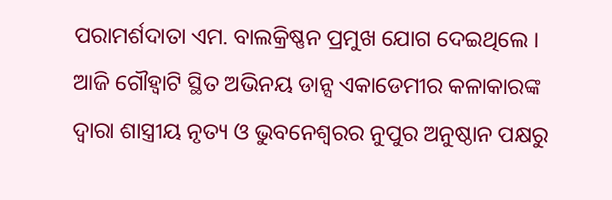ପରାମର୍ଶଦାତା ଏମ. ବାଲକ୍ରିଷ୍ଣନ ପ୍ରମୁଖ ଯୋଗ ଦେଇଥିଲେ । ଆଜି ଗୌହ୍ବାଟି ସ୍ଥିତ ଅଭିନୟ ଡାନ୍ସ ଏକାଡେମୀର କଳାକାରଙ୍କ ଦ୍ବାରା ଶାସ୍ତ୍ରୀୟ ନୃତ୍ୟ ଓ ଭୁବନେଶ୍ବରର ନୁପୁର ଅନୁଷ୍ଠାନ ପକ୍ଷରୁ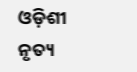ଓଡ଼ିଶୀ ନୃତ୍ୟ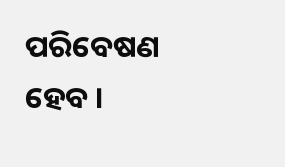ପରିବେଷଣ ହେବ ।